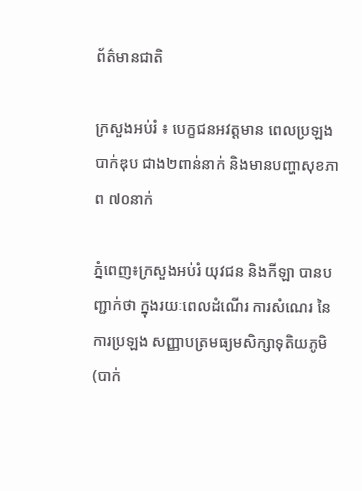ព័ត៌មានជាតិ

ក្រសួងអប់រំ ៖ បេក្ខជនអវត្តមាន ពេលប្រឡងបាក់ឌុប ជាង២ពាន់នាក់ និងមានបញ្ហាសុខភាព ៧០នាក់

ភ្នំពេញ៖ក្រសួងអប់រំ យុវជន និងកីឡា បានបញ្ជាក់ថា ក្នុងរយៈពេលដំណើរ ការសំណេរ នៃការប្រឡង សញ្ញាបត្រមធ្យមសិក្សាទុតិយភូមិ (បាក់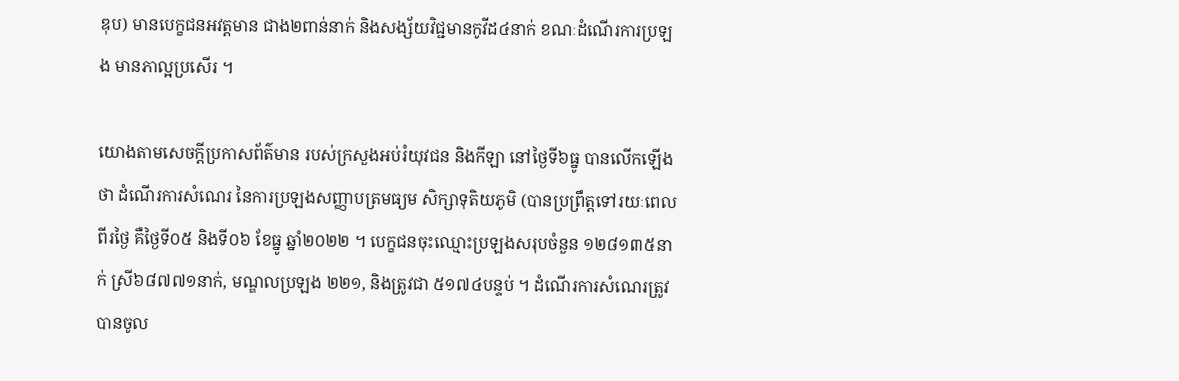ឌុប) មានបេក្ខជនអវត្តមាន ជាង២ពាន់នាក់ និងសង្ស័យវិជ្ជមានកូវីដ៤នាក់ ខណៈដំណើរការប្រឡង មានភាល្អប្រសើរ ។

យោងតាមសេចក្តីប្រកាសព័ត៌មាន របស់ក្រសួងអប់រំយុវជន និងកីឡា នៅថ្ងៃទី៦ធ្នូ បានលើកឡើងថា ដំណើរការសំណេរ នៃការប្រឡងសញ្ញាបត្រមធ្យម សិក្សាទុតិយភូមិ (បានប្រព្រឹត្តទៅរយៈពេលពីរថ្ងៃ គឺថ្ងៃទី០៥ និងទី០៦ ខែធ្នូ ឆ្នាំ២០២២ ។ បេក្ខជនចុះឈ្មោះប្រឡងសរុបចំនួន ១២៨១៣៥នាក់ ស្រី៦៨៧៧១នាក់, មណ្ឌលប្រឡង ២២១, និងត្រូវជា ៥១៧៤បន្ទប់ ។ ដំណើរការសំណេរត្រូវបានចូល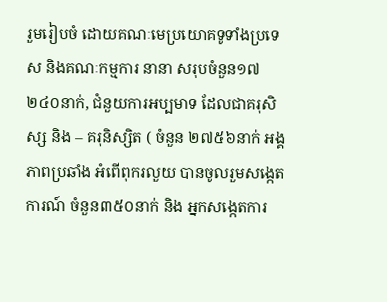រួមរៀបចំ ដោយគណៈមេប្រយោគទូទាំងប្រទេស និងគណៈកម្មការ នានា សរុបចំនួន១៧ ២៤០នាក់, ជំនួយការអប្បមាទ ដែលជាគរុសិស្ស និង – គរុនិស្សិត ( ចំនួន ២៧៥៦នាក់ អង្គភាពប្រឆាំង អំពើពុករលួយ បានចូលរួមសង្កេតការណ៍ ចំនួន៣៥០នាក់ និង អ្នកសង្កេតការ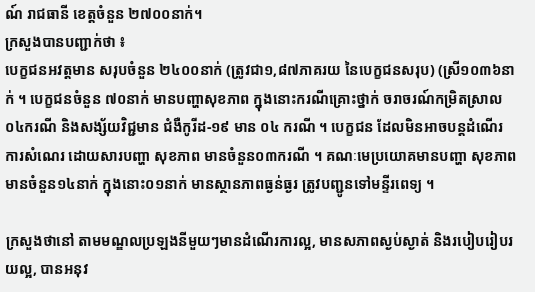ណ៍ រាជធានី ខេត្តចំនួន ២៧០០នាក់។
ក្រសួងបានបញ្ជាក់ថា ៖
បេក្ខជនអវត្តមាន សរុបចំនួន ២៤០០នាក់ (ត្រូវជា១,៨៧ភាគរយ នៃបេក្ខជនសរុប) (ស្រី១០៣៦នាក់ ។ បេក្ខជនចំនួន ៧០នាក់ មានបញ្ហាសុខភាព ក្នុងនោះករណីគ្រោះថ្នាក់ ចរាចរណ៍កម្រិតស្រាល០៤ករណី និងសង្ស័យវិជ្ជមាន ជំងឺកូរីដ-១៩ មាន ០៤ ករណី ។ បេក្ខជន ដែលមិនអាចបន្តដំណើរ ការសំណេរ ដោយសារបញ្ហា សុខភាព មានចំនួន០៣ករណី ។ គណៈមេប្រយោគមានបញ្ហា សុខភាពមានចំនួន១៤នាក់ ក្នុងនោះ០១នាក់ មានស្ថានភាពធ្ងន់ធ្ងរ ត្រូវបញ្ជូនទៅមន្ទីរពេទ្យ ។

ក្រសួងថានៅ តាមមណ្ឌលប្រឡងនីមួយៗមានដំណើរការល្អ, មានសភាពស្ងប់ស្ងាត់ និងរបៀបរៀបរយល្អ, បានអនុវ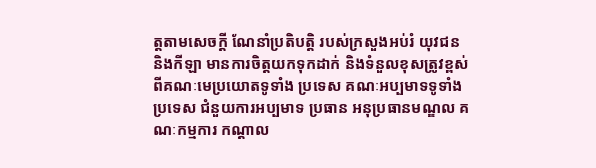ត្តតាមសេចក្តី ណែនាំប្រតិបត្តិ របស់ក្រសួងអប់រំ យុវជន និងកីឡា មានការចិត្តយកទុកដាក់ និងទំនួលខុសត្រូវខ្ពស់ពីគណៈមេប្រយោតទូទាំង ប្រទេស គណៈអប្បមាទទូទាំងប្រទេស ជំនួយការអប្បមាទ ប្រធាន អនុប្រធានមណ្ឌល គណៈកម្មការ កណ្តាល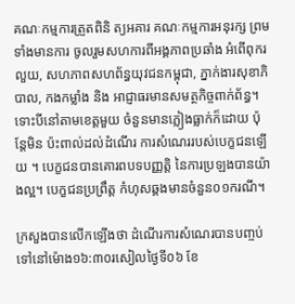គណៈកម្មការត្រួតពិនិ ត្យអគារ គណៈកម្មការអនុរក្ស ព្រមទាំងមានការ ចូលរួមសហការពីអង្គភាពប្រឆាំង អំពើពុករលួយ, សហភាពសហព័ន្ធយុវជនកម្ពុជា, ភ្នាក់ងារសុខាភិបាល, កងកម្លាំង និង អាជ្ញាធរមានសមត្ថកិច្ចពាក់ព័ន្ធ។ ទោះបីនៅតាមខេត្តមួយ ចំនួនមានភ្លៀងធ្លាក់ក៏ដោយ ប៉ុន្តែមិន ប៉ះពាល់ដល់ដំណើរ ការសំណេររបស់បេក្ខជនឡើយ ។ បេក្ខជនបានគោរពបទបញ្ញត្តិ នៃការប្រឡងបានយ៉ាងល្អ។ បេក្ខជនប្រព្រឹត្ត កំហុសឆ្គងមានចំនួន០១ករណី។

ក្រសួងបានលើកឡើងថា ដំណើរការសំណេរបានបញ្ចប់ ទៅនៅម៉ោង១៦:៣០រសៀលថ្ងៃទី០៦ ខែ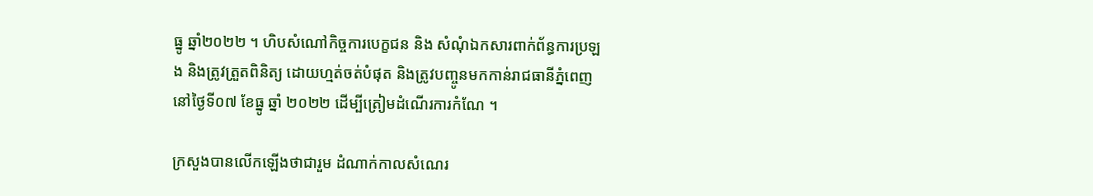ធ្នូ ឆ្នាំ២០២២ ។ ហិបសំណៅកិច្ចការបេក្ខជន និង សំណុំឯកសារពាក់ព័ន្ធការប្រឡង និងត្រូវត្រួតពិនិត្យ ដោយហ្មត់ចត់បំផុត និងត្រូវបញ្ចូនមកកាន់រាជធានីភ្នំពេញ នៅថ្ងៃទី០៧ ខែធ្នូ ឆ្នាំ ២០២២ ដើម្បីត្រៀមដំណើរការកំណែ ។

ក្រសួងបានលើកឡើងថាជារួម ដំណាក់កាលសំណេរ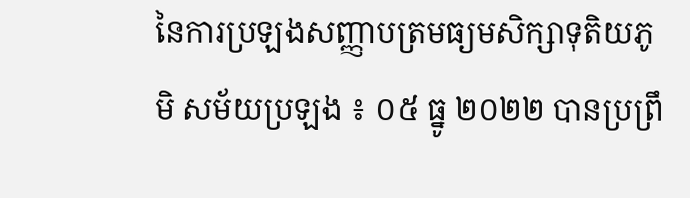នៃការប្រឡងសញ្ញាបត្រមធ្យមសិក្សាទុតិយភូមិ សម័យប្រឡង ៖ ០៥ ធ្នូ ២០២២ បានប្រព្រឹ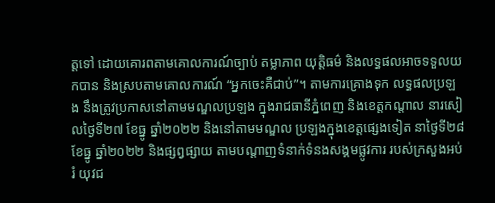ត្តទៅ ដោយគោរពតាមគោលការណ៍ច្បាប់ តម្លាភាព យុត្តិធម៌ និងលទ្ធផលអាចទទួលយកបាន និងស្របតាមគោលការណ៍ “អ្នកចេះគឺជាប់”។ តាមការគ្រោងទុក លទ្ធផលប្រឡង នឹងត្រូវប្រកាសនៅតាមមណ្ឌលប្រឡង ក្នុងរាជធានីភ្នំពេញ និងខេត្តកណ្តាល នារសៀលថ្ងៃទី២៧ ខែធ្នូ ឆ្នាំ២០២២ និងនៅតាមមណ្ឌល ប្រឡងក្នុងខេត្តផ្សេងទៀត នាថ្ងៃទី២៨ ខែធ្នូ ឆ្នាំ២០២២ និងផ្សព្វផ្សាយ តាមបណ្តាញទំនាក់ទំនងសង្គមផ្លូវការ របស់ក្រសួងអប់រំ យុវជ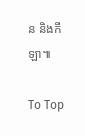ន និងកីឡា៕

To Top